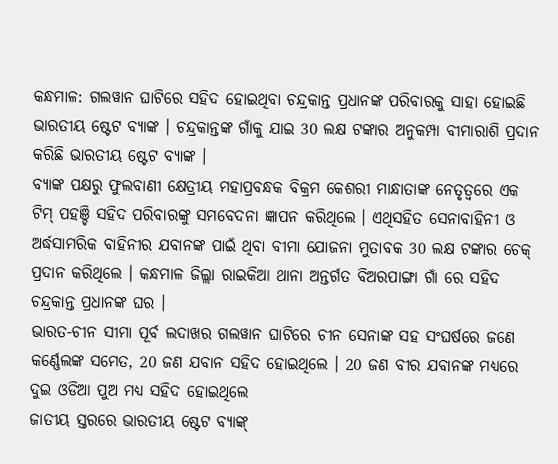କନ୍ଧମାଳ: ଗଲୱାନ ଘାଟିରେ ସହିଦ ହୋଇଥିବା ଚନ୍ଦ୍ରକାନ୍ତ ପ୍ରଧାନଙ୍କ ପରିବାରକୁ ସାହା ହୋଇଛି ଭାରତୀୟ ଷ୍ଟେଟ ବ୍ୟାଙ୍କ । ଚନ୍ଦ୍ରକାନ୍ତଙ୍କ ଗାଁକୁ ଯାଇ 30 ଲକ୍ଷ ଟଙ୍କାର ଅନୁକମ୍ପା ବୀମାରାଶି ପ୍ରଦାନ କରିଛି ଭାରତୀୟ ଷ୍ଟେଟ ବ୍ୟାଙ୍କ ।
ବ୍ୟାଙ୍କ ପକ୍ଷରୁ ଫୁଲବାଣୀ କ୍ଷେତ୍ରୀୟ ମହାପ୍ରବନ୍ଧକ ବିକ୍ରମ କେଶରୀ ମାନ୍ଧାତାଙ୍କ ନେତୃତ୍ବରେ ଏକ ଟିମ୍ ପହଞ୍ଚି ସହିଦ ପରିବାରଙ୍କୁ ସମବେଦନା ଜ୍ଞାପନ କରିଥିଲେ । ଏଥିସହିତ ସେନାବାହିନୀ ଓ ଅର୍ଦ୍ଧସାମରିକ ବାହିନୀର ଯବାନଙ୍କ ପାଇଁ ଥିବା ବୀମା ଯୋଜନା ମୁତାବକ 30 ଲକ୍ଷ ଟଙ୍କାର ଚେକ୍ ପ୍ରଦାନ କରିଥିଲେ । କନ୍ଧମାଳ ଜିଲ୍ଲା ରାଇକିଆ ଥାନା ଅନ୍ତର୍ଗତ ବିଅରପାଙ୍ଗା ଗାଁ ରେ ସହିଦ ଚନ୍ଦ୍ରକାନ୍ତ ପ୍ରଧାନଙ୍କ ଘର ।
ଭାରତ-ଚୀନ ସୀମା ପୂର୍ବ ଲଦାଖର ଗଲୱାନ ଘାଟିରେ ଚୀନ ସେନାଙ୍କ ସହ ସଂଘର୍ଷରେ ଜଣେ କର୍ଣ୍ଣେଲଙ୍କ ସମେତ, 20 ଜଣ ଯବାନ ସହିଦ ହୋଇଥିଲେ । 20 ଜଣ ବୀର ଯବାନଙ୍କ ମଧ୍ୟରେ ଦୁଇ ଓଡିଆ ପୁଅ ମଧ୍ୟ ସହିଦ ହୋଇଥିଲେ
ଜାତୀୟ ସ୍ତରରେ ଭାରତୀୟ ଷ୍ଟେଟ ବ୍ୟାଙ୍କ୍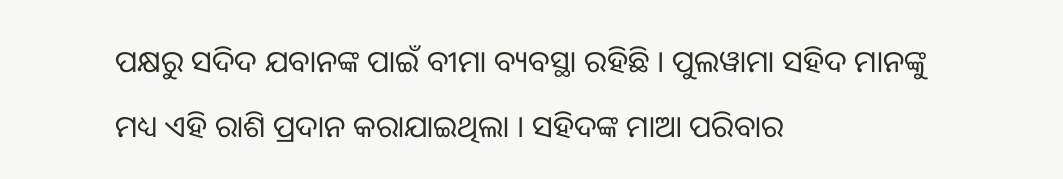ପକ୍ଷରୁ ସଦିଦ ଯବାନଙ୍କ ପାଇଁ ବୀମା ବ୍ୟବସ୍ଥା ରହିଛି । ପୁଲୱାମା ସହିଦ ମାନଙ୍କୁ ମଧ୍ୟ ଏହି ରାଶି ପ୍ରଦାନ କରାଯାଇଥିଲା । ସହିଦଙ୍କ ମାଆ ପରିବାର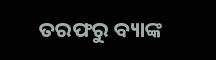ତରଫରୁ ବ୍ୟାଙ୍କ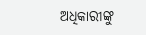ଅଧିକାରୀଙ୍କୁ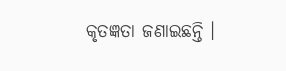କୃତଜ୍ଞତା ଜଣାଇଛନ୍ତି ।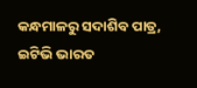କନ୍ଧମାଳରୁ ସଦାଶିବ ପାତ୍ର, ଇଟିଭି ଭାରତ